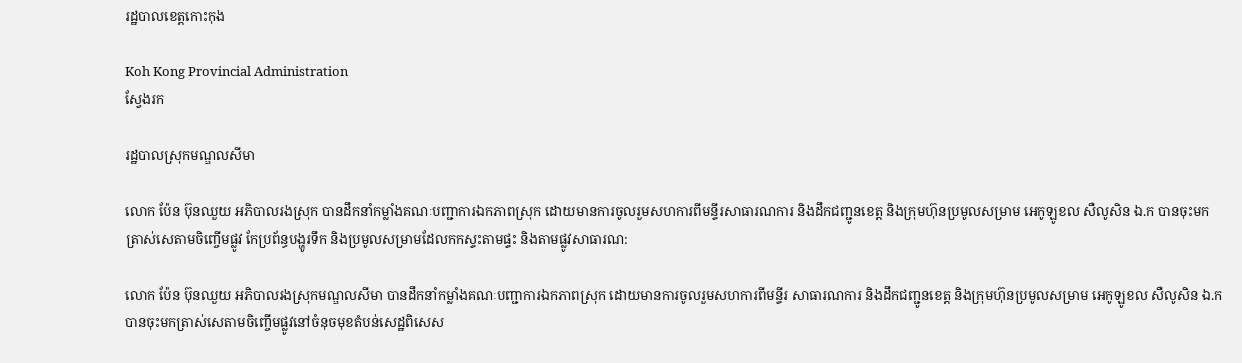រដ្ឋបាលខេត្តកោះកុង

Koh Kong Provincial Administration
ស្វែងរក

រដ្ឋបាលស្រុកមណ្ឌលសីមា

លោក ប៉ែន ប៊ុនឈួយ អភិបាលរងស្រុក បានដឹកនាំកម្លាំងគណៈបញ្ជាការឯកភាពស្រុក ដោយមានការចូលរួមសហការពីមន្ទីរសាធារណការ និងដឹកជញ្ជូនខេត្ត និងក្រុមហ៊ុនប្រមូលសម្រាម អេកូឡូខល សឺលូសិន ឯ.ក បានចុះមកត្រាស់សេតាមចិញ្ចើមផ្លូវ កែប្រព័ន្ធបង្ហូរទឹក និងប្រមូលសម្រាមដែលកកស្ទះតាមផ្ទះ និងតាមផ្លូវសាធារណ:

លោក ប៉ែន ប៊ុនឈួយ អភិបាលរងស្រុកមណ្ឌលសីមា បានដឹកនាំកម្លាំងគណៈបញ្ជាការឯកភាពស្រុក ដោយមានការចូលរួមសហការពីមន្ទីរ សាធារណការ និងដឹកជញ្ជូនខេត្ត និងក្រុមហ៊ុនប្រមូលសម្រាម អេកូឡូខល សឺលូសិន ឯ.ក បានចុះមកត្រាស់សេតាមចិញ្ចើមផ្លូវនៅចំនុចមុខតំបន់សេដ្ឋពិសេស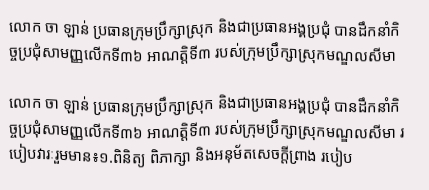លោក ចា ឡាន់ ប្រធានក្រុមប្រឹក្សាស្រុក និងជាប្រធានអង្គប្រជុំ បានដឹកនាំកិច្ចប្រជុំសាមញ្ញលើកទី៣៦ អាណត្តិទី៣ របស់ក្រុមប្រឹក្សាស្រុកមណ្ឌលសីមា

លោក ចា ឡាន់ ប្រធានក្រុមប្រឹក្សាស្រុក និងជាប្រធានអង្គប្រជុំ បានដឹកនាំកិច្ចប្រជុំសាមញ្ញលើកទី៣៦ អាណត្តិទី៣ របស់ក្រុមប្រឹក្សាស្រុកមណ្ឌលសីមា របៀបវារៈរួមមាន៖១.ពិនិត្យ ពិភាក្សា និងអនុម័តសេចក្ដីព្រាង របៀប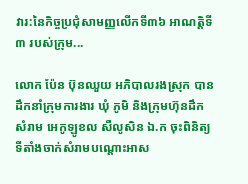វារ:នៃកិច្ចប្រជុំសាមញ្ញលើកទី៣៦ អាណត្តិទី៣ របស់ក្រុម...

លោក ប៉ែន ប៊ុនឈួយ អភិបាលរងស្រុក បានដឹកនាំក្រុមការងារ ឃុំ ភូមិ និងក្រុមហ៊ុនដឹកសំរាម អេកូឡូខល សឺលូសិន ឯ.ក ចុះពិនិត្យទីតាំងចាក់សំរាមបណ្តោះអាស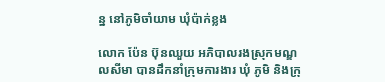ន្ន នៅភូមិចាំយាម ឃុំប៉ាក់ខ្លង

លោក ប៉ែន ប៊ុនឈួយ អភិបាលរងស្រុកមណ្ឌលសីមា បានដឹកនាំក្រុមការងារ ឃុំ ភូមិ និងក្រុ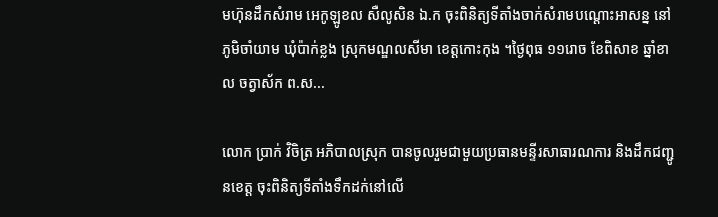មហ៊ុនដឹកសំរាម អេកូឡូខល សឺលូសិន ឯ.ក ចុះពិនិត្យទីតាំងចាក់សំរាមបណ្តោះអាសន្ន នៅភូមិចាំយាម ឃុំប៉ាក់ខ្លង ស្រុកមណ្ឌលសីមា ខេត្តកោះកុង ។ថ្ងៃពុធ ១១រោច ខែពិសាខ ឆ្នាំខាល ចត្វាស័ក ព.ស...

លោក ប្រាក់ វិចិត្រ អភិបាលស្រុក បានចូលរួមជាមួយប្រធានមន្ទីរសាធារណការ និងដឹកជញ្ជូនខេត្ត ចុះពិនិត្យទីតាំងទឹកដក់នៅលើ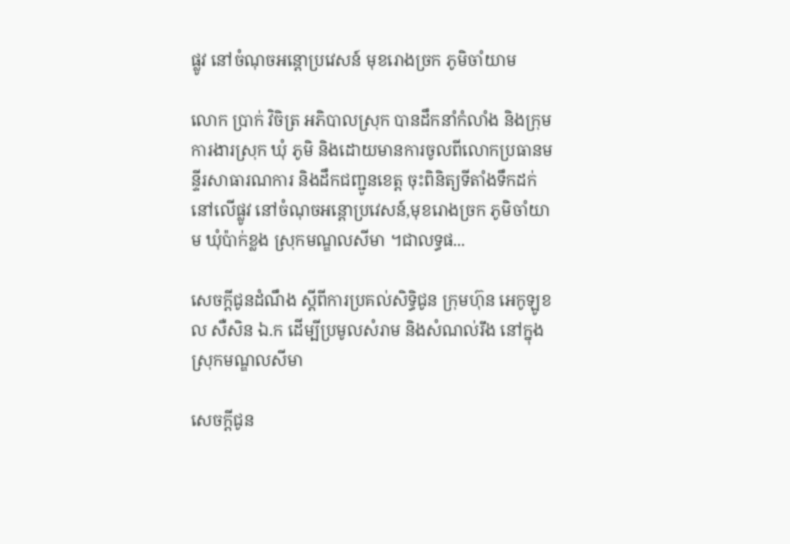ផ្លូវ នៅចំណុចអន្តោប្រវេសន៍ មុខរោងច្រក ភូមិចាំយាម

លោក ប្រាក់ វិចិត្រ អភិបាលស្រុក បានដឹកនាំកំលាំង និងក្រុមការងារស្រុក ឃុំ ភូមិ និងដោយមានការចូលពីលោកប្រធានមន្ទីរសាធារណការ និងដឹកជញ្ជូនខេត្ត ចុះពិនិត្យទីតាំងទឹកដក់នៅលើផ្លូវ នៅចំណុចអន្តោប្រវេសន៍,មុខរោងច្រក ភូមិចាំយាម ឃុំប៉ាក់ខ្លង ស្រុកមណ្ឌលសីមា ។ជាលទ្ធផ...

សេចក្ដីជូនដំណឹង ស្ដីពីការប្រគល់សិទ្ធិជូន ក្រុមហ៊ុន អេកូឡូខល សឺសិន ឯ.ក ដើម្បីប្រមូលសំរាម និងសំណល់រឹង នៅក្នុងស្រុកមណ្ឌលសីមា

សេចក្ដីជូន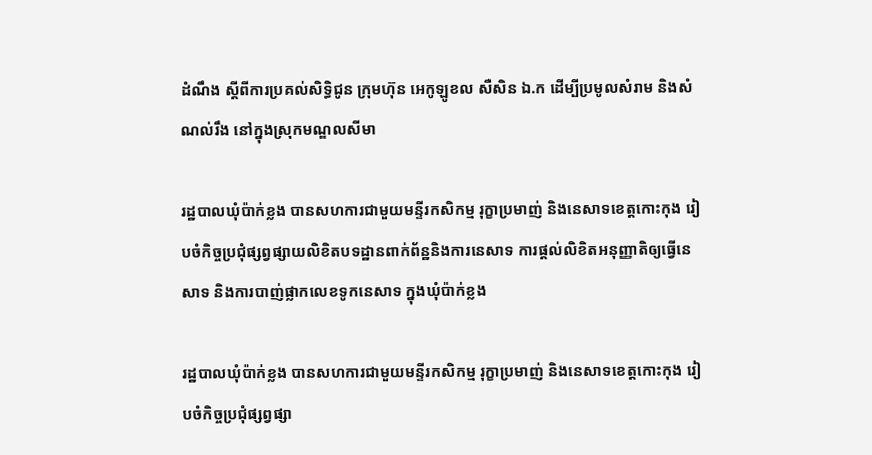ដំណឹង ស្ដីពីការប្រគល់សិទ្ធិជូន ក្រុមហ៊ុន អេកូឡូខល សឺសិន ឯ.ក ដើម្បីប្រមូលសំរាម និងសំណល់រឹង នៅក្នុងស្រុកមណ្ឌលសីមា

រដ្ឋបាលឃុំប៉ាក់ខ្លង បានសហការជាមួយមន្ទីរកសិកម្ម រុក្ខាប្រមាញ់ និងនេសាទខេត្តកោះកុង រៀបចំកិច្ចប្រជុំផ្សព្វផ្សាយលិខិតបទដ្ឋានពាក់ព័ន្ឋនិងការនេសាទ ការផ្តល់លិខិតអនុញ្ញាតិឲ្យធ្វើនេសាទ និងការបាញ់ផ្លាកលេខទូកនេសាទ ក្នុងឃុំប៉ាក់ខ្លង

រដ្ឋបាលឃុំប៉ាក់ខ្លង បានសហការជាមួយមន្ទីរកសិកម្ម រុក្ខាប្រមាញ់ និងនេសាទខេត្តកោះកុង រៀបចំកិច្ចប្រជុំផ្សព្វផ្សា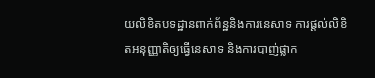យលិខិតបទដ្ឋានពាក់ព័ន្ឋនិងការនេសាទ ការផ្តល់លិខិតអនុញ្ញាតិឲ្យធ្វើនេសាទ និងការបាញ់ផ្លាក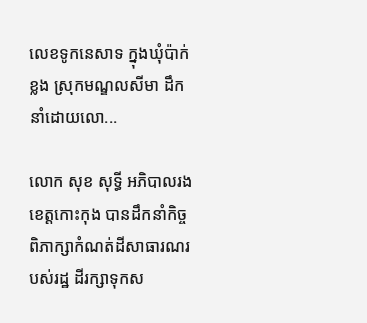លេខទូកនេសាទ ក្នុងឃុំប៉ាក់ខ្លង ស្រុកមណ្ឌលសីមា ដឹកនាំដោយលោ...

លោក សុខ សុទ្ធី អភិបាលរងខេត្តកោះកុង បានដឹកនាំកិច្ចពិភាក្សាកំណត់ដីសាធារណរបស់រដ្ឋ ដីរក្សាទុកស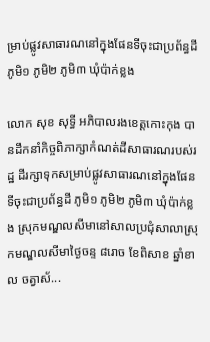ម្រាប់ផ្លូវសាធារណនៅក្នុងផែនទីចុះជាប្រព័ន្ធដី ភូមិ១ ភូមិ២ ភូមិ៣ ឃុំប៉ាក់ខ្លង

លោក សុខ សុទ្ធី អភិបាលរងខេត្តកោះកុង បានដឹកនាំកិច្ចពិភាក្សាកំណត់ដីសាធារណរបស់រដ្ឋ ដីរក្សាទុកសម្រាប់ផ្លូវសាធារណនៅក្នុងផែនទីចុះជាប្រព័ន្ធដី ភូមិ១ ភូមិ២ ភូមិ៣ ឃុំប៉ាក់ខ្លង ស្រុកមណ្ឌលសីមានៅសាលប្រជុំសាលាស្រុកមណ្ឌលសីមាថ្ងៃចន្ទ ៨រោច ខែពិសាខ ឆ្នាំខាល ចត្វាស័...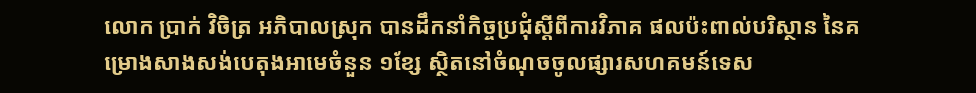លោក ប្រាក់ វិចិត្រ ឣភិបាលស្រុក បានដឹកនាំកិច្ចប្រជុំស្ដីពីការវិភាគ ផលប៉ះពាល់បរិស្ថាន នៃគម្រោងសាងសង់បេតុងអាមេចំនួន ១ខ្សែ ស្ថិតនៅចំណុចចូលផ្សារសហគមន៍ទេស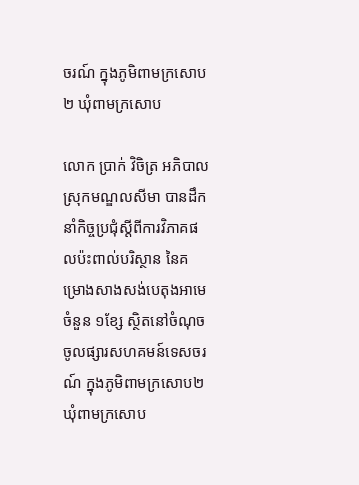ចរណ៍ ក្នុងភូមិពាមក្រសោប២ ឃុំពាមក្រសោប

លោក ប្រាក់ វិចិត្រ ឣភិបាលស្រុកមណ្ឌលសីមា បានដឹកនាំកិច្ចប្រជុំស្ដីពីការវិភាគផលប៉ះពាល់បរិស្ថាន នៃគម្រោងសាងសង់បេតុងអាមេចំនួន ១ខ្សែ ស្ថិតនៅចំណុចចូលផ្សារសហគមន៍ទេសចរណ៍ ក្នុងភូមិពាមក្រសោប២ ឃុំពាមក្រសោប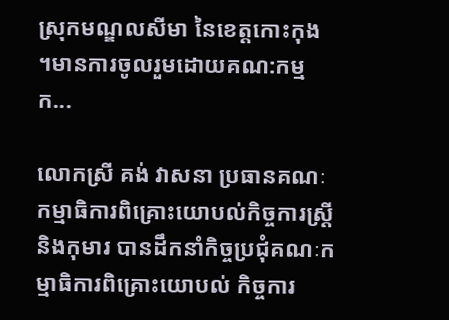ស្រុកមណ្ឌលសីមា នៃខេត្តកោះកុង ។មានការចូលរួមដោយគណ:កម្មក...

លោកស្រី គង់ វាសនា ប្រធានគណៈកម្មាធិការពិគ្រោះយោបល់កិច្ចការស្ដ្រី និងកុមារ បានដឹកនាំកិច្ចប្រជុំគណៈកម្មាធិការពិគ្រោះយោបល់ កិច្ចការ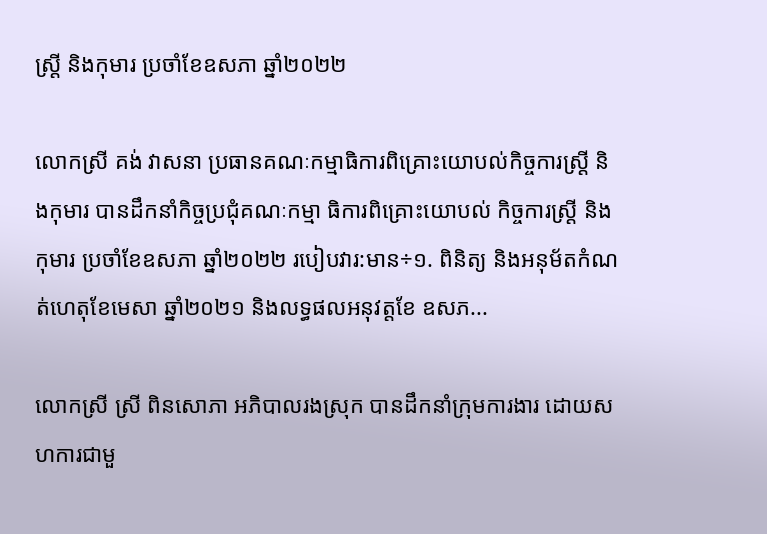ស្ដ្រី និងកុមារ ប្រចាំខែឧសភា ឆ្នាំ២០២២

លោកស្រី គង់ វាសនា ប្រធានគណៈកម្មាធិការពិគ្រោះយោបល់កិច្ចការស្ដ្រី និងកុមារ បានដឹកនាំកិច្ចប្រជុំគណៈកម្មា ធិការពិគ្រោះយោបល់ កិច្ចការស្ដ្រី និងកុមារ ប្រចាំខែឧសភា ឆ្នាំ២០២២ របៀបវារ:មាន÷១. ពិនិត្យ និងអនុម័តកំណត់ហេតុខែមេសា ឆ្នាំ២០២១ និងលទ្ធផលអនុវត្តខែ ឧសភ...

លោកស្រី ស្រី ពិនសោភា អភិបាលរងស្រុក បានដឹកនាំក្រុមការងារ ដោយសហការជាមួ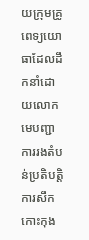យក្រុមគ្រូពេទ្យយោធាដែលដឹកនាំដោយលោកមេបញ្ជាការរងតំបន់ប្រតិបត្តិការសឹក កោះកុង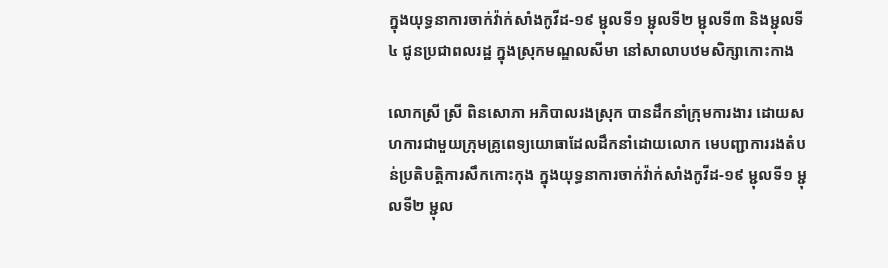ក្នុងយុទ្ធនាការចាក់វ៉ាក់សាំងកូវីដ-១៩ ម្ជុលទី១ ម្ជុលទី២ ម្ជុលទី៣ និងម្ជុលទី៤ ជូនប្រជាពលរដ្ឋ ក្នុងស្រុកមណ្ឌលសីមា នៅសាលាបឋមសិក្សាកោះកាង

លោកស្រី ស្រី ពិនសោភា អភិបាលរងស្រុក បានដឹកនាំក្រុមការងារ ដោយសហការជាមួយក្រុមគ្រូពេទ្យយោធាដែលដឹកនាំដោយលោក មេបញ្ជាការរងតំបន់ប្រតិបត្តិការសឹកកោះកុង ក្នុងយុទ្ធនាការចាក់វ៉ាក់សាំងកូវីដ-១៩ ម្ជុលទី១ ម្ជុលទី២ ម្ជុល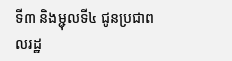ទី៣ និងម្ជុលទី៤ ជូនប្រជាពលរដ្ឋ